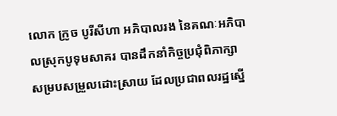លោក ក្រូច បូរីសីហា អភិបាលរង នៃគណៈអភិបាលស្រុកបូទុមសាគរ បានដឹកនាំកិច្ចប្រជុំពិភាក្សា សម្របសម្រួលដោះស្រាយ ដែលប្រជាពលរដ្ឋស្នើ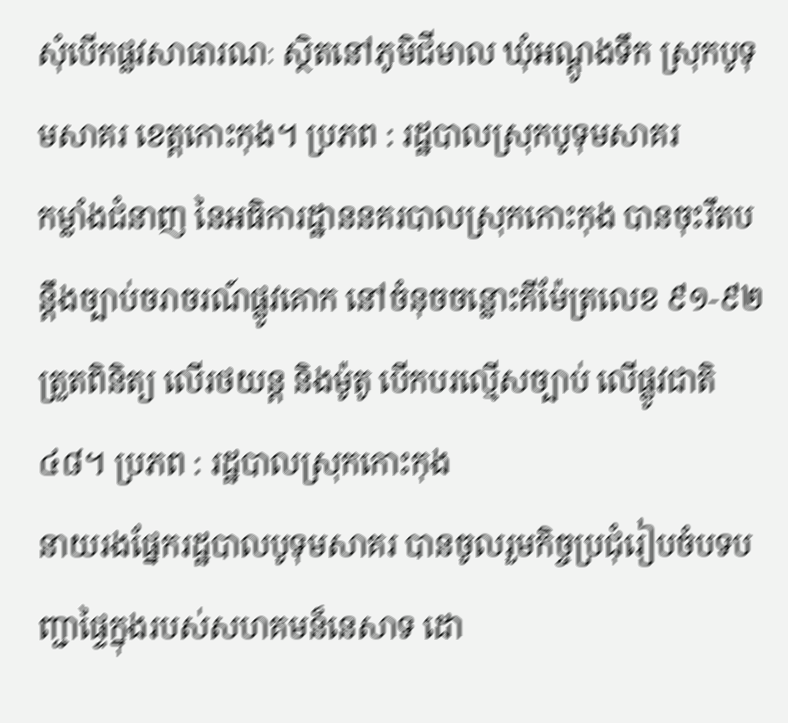សុំបើកផ្លវសាធារណៈ ស្ថិតនៅភូមិជីមាល ឃុំអណ្ដូងទឹក ស្រុកបូទុមសាគរ ខេត្តកោះកុង។ ប្រភព : រដ្ឋបាលស្រុកបូទុមសាគរ
កម្លាំងជំនាញ នៃអធិការដ្ឋាននគរបាលស្រុកកោះកុង បានចុះរឹតបន្តឹងច្បាប់ចរាចរណ៍ផ្លូវគោក នៅចំនុចចន្លោះគីម៉ែត្រលេខ ៩១-៩២ ត្រួតពិនិត្យ លើរថយន្ត និងម៉ូតូ បើកបរល្មើសច្បាប់ លើផ្លូវជាតិ៤៨។ ប្រភព : រដ្ឋបាលស្រុកកោះកុង
នាយរងផ្នែករដ្ឋបាលបូទុមសាគរ បានចូលរួមកិច្ចប្រជុំរៀបចំបទបញ្ជាផ្ទៃក្នុងរបស់សហគមន៏នេសាទ ដោ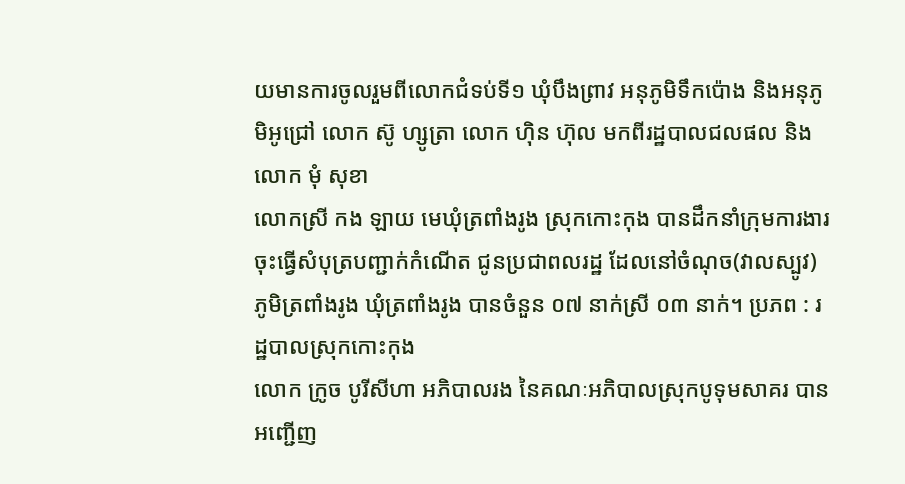យមានការចូលរួមពីលោកជំទប់ទី១ ឃុំបឹងព្រាវ អនុភូមិទឹកប៉ោង និងអនុភូមិអូជ្រៅ លោក ស៊ូ ហ្សូត្រា លោក ហ៊ិន ហ៊ុល មកពីរដ្ឋបាលជលផល និងលោក មុំ សុខា
លោកស្រី កង ឡាយ មេឃុំត្រពាំងរូង ស្រុកកោះកុង បានដឹកនាំក្រុមការងារចុះធ្វើសំបុត្របញ្ជាក់កំណើត ជូនប្រជាពលរដ្ឋ ដែលនៅចំណុច(វាលស្បូវ) ភូមិត្រពាំងរូង ឃុំត្រពាំងរូង បានចំនួន ០៧ នាក់ស្រី ០៣ នាក់។ ប្រភព : រដ្ឋបាលស្រុកកោះកុង
លោក ក្រូច បូរីសីហា អភិបាលរង នៃគណៈអភិបាលស្រុកបូទុមសាគរ បានអញ្ជើញ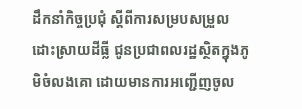ដឹកនាំកិច្ចប្រជុំ ស្តីពីការសម្របសម្រួលដោះស្រាយដីធ្លី ជូនប្រជាពលរដ្ឋស្ថិតក្នុងភូមិចំលងគោ ដោយមានការអញ្ជើញចូល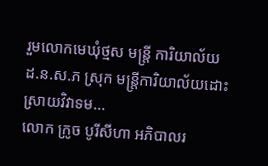រួមលោកមេឃុំថ្មស មន្ត្រី ការិយាល័យ ដ.ន.ស.ភ ស្រុក មន្រ្តីការិយាល័យដោះស្រាយវិវាទម...
លោក ក្រូច បូរីសីហា អភិបាលរ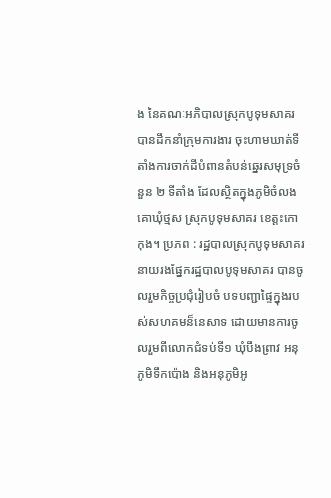ង នៃគណៈអភិបាលស្រុកបូទុមសាគរ បានដឹកនាំក្រុមការងារ ចុះហាមឃាត់ទីតាំងការចាក់ដីបំពានតំបន់ឆ្នេរសមុទ្រចំនួន ២ ទីតាំង ដែលស្ថិតក្នុងភូមិចំលងគោឃុំថ្មស ស្រុកបូទុមសាគរ ខេត្តះកោកុង។ ប្រភព : រដ្ឋបាលស្រុកបូទុមសាគរ
នាយរងផ្នែករដ្ឋបាលបូទុមសាគរ បានចូលរួមកិច្ចប្រជុំរៀបចំ បទបញ្ជាផ្ទៃក្នុងរបស់សហគមន៏នេសាទ ដោយមានការចូលរួមពីលោកជំទប់ទី១ ឃុំបឹងព្រាវ អនុភូមិទឹកប៉ោង និងអនុភូមិអូ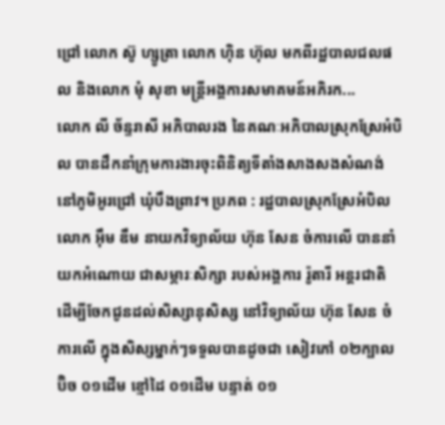ជ្រៅ លោក ស៊ូ ហ្សូត្រា លោក ហ៊ិន ហ៊ុល មកពីរដ្ឋបាលជលផល និងលោក មុំ សុខា មន្រ្តីអង្គការសមាគមន៍អភិរក...
លោក លី ច័ន្ទរាសី អភិបាលរង នៃគណៈអភិបាលស្រុកស្រែអំបិល បានដឹកនាំក្រុមការងារចុះពិនិត្យទីតាំងសាងសងសំណង់ នៅភូមិអូរជ្រៅ ឃុំបឹងព្រាវ។ ប្រភព : រដ្ឋបាលស្រុកស្រែអំបិល
លោក អ៊ឹម ឌឹម នាយកវិទ្យាល័យ ហ៊ុន សែន ចំការលើ បាននាំយកអំណោយ ជាសម្ភារៈសិក្សា របស់អង្គការ រ៉ូតារី អន្តរជាតិ ដើម្បីចែកជូនដល់សិស្សានុសិស្ស នៅវិទ្យាល័យ ហ៊ុន សែន ចំការលើ ក្នុងសិស្សម្នាក់ៗទទួលបានដូចជា សៀវភៅ ០២ក្បាល ប៊ិច ០១ដើម ខ្មៅដៃ ០១ដើម បន្ទាត់ ០១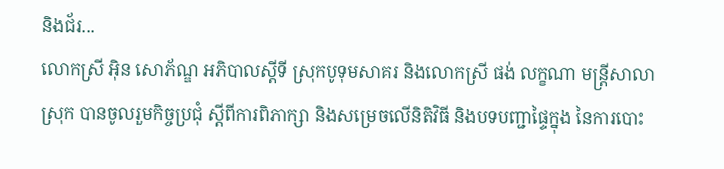និងជ័រ...
លោកស្រី អុិន សោភ័ណ្ឌ អភិបាលស្តីទី ស្រុកបូទុមសាគរ និងលោកស្រី ផង់ លក្ខណា មន្ត្រីសាលាស្រុក បានចូលរួមកិច្ចប្រជុំ ស្តីពីការពិភាក្សា និងសម្រេចលើនិតិវិធី និងបទបញ្ជាផ្ទៃក្នុង នៃការបោះ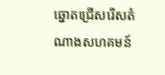ឆ្នោតជ្រើសរើសតំណាងសហគមន៍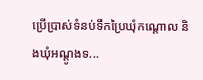ប្រើប្រាស់ទំនប់ទឹកប្រៃឃុំកណ្តោល និងឃុំអណ្តូងទ...